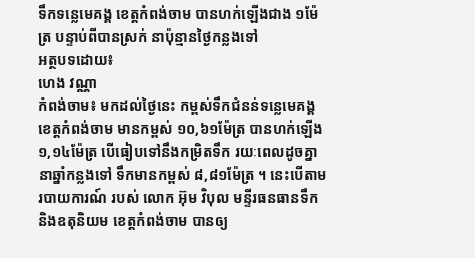ទឹកទន្លេមេគង្គ ខេត្តកំពង់ចាម បានហក់ឡើងជាង ១ម៉ែត្រ បន្ទាប់ពីបានស្រក់ នាប៉ុន្មានថ្ងៃកន្លងទៅ
អត្ថបទដោយ៖
ហេង វណ្ណា
កំពង់ចាម៖ មកដល់ថ្ងៃនេះ កម្ពស់ទឹកជំនន់ទន្លេមេគង្គ ខេត្តកំពង់ចាម មានកម្ពស់ ១០,៦១ម៉ែត្រ បានហក់ឡើង ១,១៤ម៉ែត្រ បើធៀបទៅនឹងកម្រិតទឹក រយៈពេលដូចគ្នា នាឆ្នាំកន្លងទៅ ទឹកមានកម្ពស់ ៨,៨១ម៉ែត្រ ។ នេះបើតាមរបាយការណ៍ របស់ លោក អ៊ុម វិបុល មន្ទីរធនធានទឹក និងឧតុនិយម ខេត្តកំពង់ចាម បានឲ្យ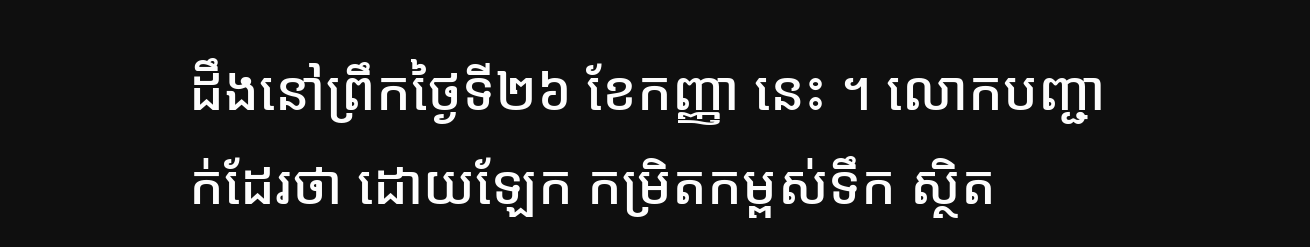ដឹងនៅព្រឹកថ្ងៃទី២៦ ខែកញ្ញា នេះ ។ លោកបញ្ជាក់ដែរថា ដោយឡែក កម្រិតកម្ពស់ទឹក ស្ថិត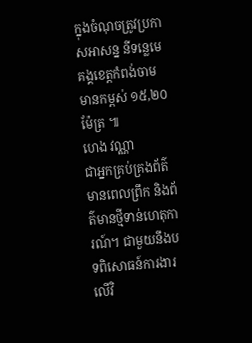ក្នុងចំណុចត្រូវប្រកាសអាសន្ន នីទន្លេមេគង្គខេត្តកំពង់ចាម មានកម្ពស់ ១៥,២០ម៉ែត្រ ៕
ហេង វណ្ណា
ជាអ្នកគ្រប់គ្រងព័ត៌មានពេលព្រឹក និងព័ត៌មានថ្មីទាន់ហេតុការណ៍។ ជាមួយនឹងបទពិសោធន៍ការងារលើវិ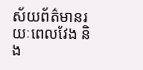ស័យព័ត៌មានរយៈពេលវែង និង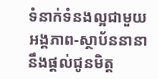ទំនាក់ទំនងល្អជាមួយអង្គភាព-ស្ថាប័ននានា នឹងផ្ដល់ជូនមិត្ត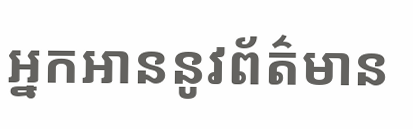អ្នកអាននូវព័ត៌មាន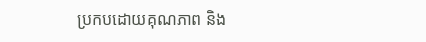ប្រកបដោយគុណភាព និង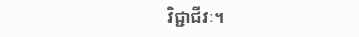វិជ្ជាជីវៈ។